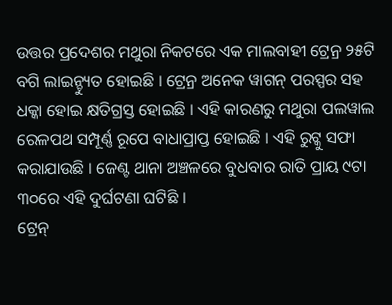ଉତ୍ତର ପ୍ରଦେଶର ମଥୁରା ନିକଟରେ ଏକ ମାଲବାହୀ ଟ୍ରେନ୍ର ୨୫ଟି ବଗି ଲାଇନ୍ଚ୍ୟୁତ ହୋଇଛି । ଟ୍ରେନ୍ର ଅନେକ ୱାଗନ୍ ପରସ୍ପର ସହ ଧକ୍କା ହୋଇ କ୍ଷତିଗ୍ରସ୍ତ ହୋଇଛି । ଏହି କାରଣରୁ ମଥୁରା ପଲୱାଲ ରେଳପଥ ସମ୍ପୂର୍ଣ୍ଣ ରୂପେ ବାଧାପ୍ରାପ୍ତ ହୋଇଛି । ଏହି ରୁଟ୍କୁ ସଫା କରାଯାଉଛି । ଜେଣ୍ଟ ଥାନା ଅଞ୍ଚଳରେ ବୁଧବାର ରାତି ପ୍ରାୟ ୯ଟା ୩୦ରେ ଏହି ଦୁର୍ଘଟଣା ଘଟିଛି ।
ଟ୍ରେନ୍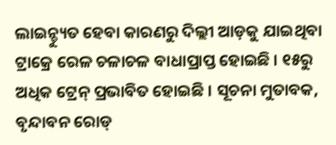ଲାଇନ୍ଚ୍ୟୁତ ହେବା କାରଣରୁ ଦିଲ୍ଲୀ ଆଡ଼କୁ ଯାଇଥିବା ଟ୍ରାକ୍ରେ ରେଳ ଚଳାଚଳ ବାଧାପ୍ରାପ୍ତ ହୋଇଛି । ୧୫ରୁ ଅଧିକ ଟ୍ରେନ୍ ପ୍ରଭାବିତ ହୋଇଛି । ସୂଚନା ମୁତାବକ, ବୃନ୍ଦାବନ ରୋଡ୍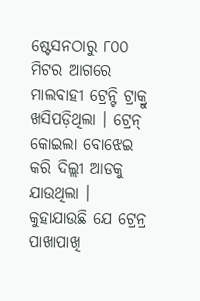ଷ୍ଟେସନଠାରୁ ୮୦୦ ମିଟର ଆଗରେ ମାଲବାହୀ ଟ୍ରେନ୍ଟି ଟ୍ରାକ୍ରୁ ଖସିପଡ଼ିଥିଲା । ଟ୍ରେନ୍ କୋଇଲା ବୋଝେଇ କରି ଦିଲ୍ଲୀ ଆଡକୁ ଯାଉଥିଲା । କୁହାଯାଉଛି ଯେ ଟ୍ରେନ୍ର ପାଖାପାଖି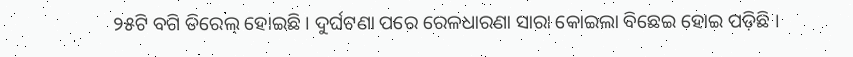୨୫ଟି ବଗି ଡିରେଲ୍ ହୋଇଛି । ଦୁର୍ଘଟଣା ପରେ ରେଳଧାରଣା ସାରା କୋଇଲା ବିଛେଇ ହୋଇ ପଡ଼ିଛି ।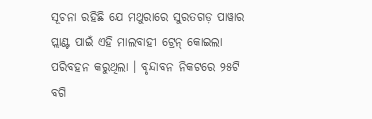ସୂଚନା ରହିଛି ଯେ ମଥୁରାରେ ସୁରତଗଡ଼ ପାୱାର ପ୍ଲାଣ୍ଟ ପାଇଁ ଏହି ମାଲବାହୀ ଟ୍ରେନ୍ କୋଇଲା ପରିବହନ କରୁଥିଲା । ବୃନ୍ଦାବନ ନିକଟରେ ୨୫ଟି ବଗି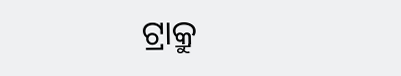ଟ୍ରାକ୍ରୁ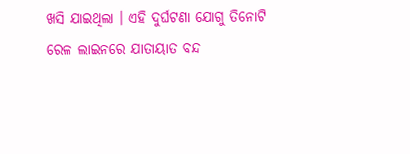ଖସି ଯାଇଥିଲା । ଏହି ଦୁର୍ଘଟଣା ଯୋଗୁ ତିନୋଟି ରେଳ ଲାଇନରେ ଯାତାୟାତ ବନ୍ଦ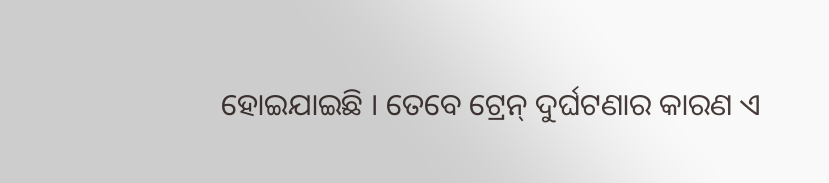ହୋଇଯାଇଛି । ତେବେ ଟ୍ରେନ୍ ଦୁର୍ଘଟଣାର କାରଣ ଏ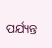ପର୍ଯ୍ୟନ୍ତ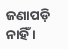ଜଣାପଡ଼ି ନାହିଁ ।